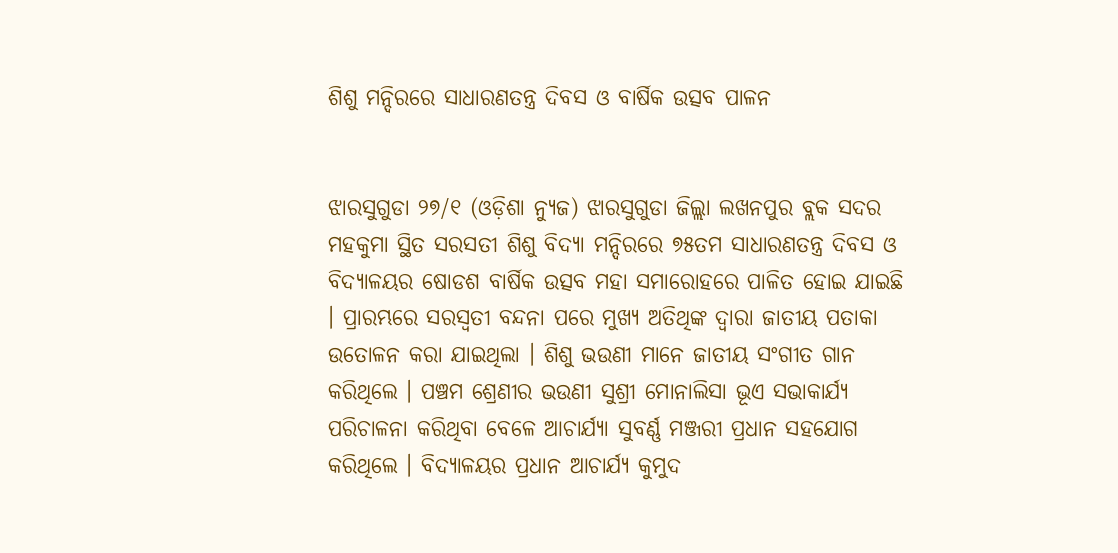ଶିଶୁ ମନ୍ଦିରରେ ସାଧାରଣତନ୍ତ୍ର ଦିବସ ଓ ବାର୍ଷିକ ଉତ୍ସବ ପାଳନ


ଝାରସୁଗୁଡା ୨୭/୧ (ଓଡ଼ିଶା ନ୍ୟୁଜ) ଝାରସୁଗୁଡା ଜିଲ୍ଲା ଲଖନପୁର ବ୍ଲକ ସଦର ମହକୁମା ସ୍ଥିତ ସରସତୀ ଶିଶୁ ବିଦ୍ୟା ମନ୍ଦିରରେ ୭୫ତମ ସାଧାରଣତନ୍ତ୍ର ଦିବସ ଓ ବିଦ୍ୟାଳୟର ଷୋଡଶ ବାର୍ଷିକ ଉତ୍ସବ ମହା ସମାରୋହରେ ପାଳିତ ହୋଇ ଯାଇଛି । ପ୍ରାରମ୍ଭରେ ସରସ୍ବତୀ ବନ୍ଦନା ପରେ ମୁଖ୍ୟ ଅତିଥିଙ୍କ ଦ୍ୱାରା ଜାତୀୟ ପତାକା ଉତୋଳନ କରା ଯାଇଥିଲା । ଶିଶୁ ଭଉଣୀ ମାନେ ଜାତୀୟ ସଂଗୀତ ଗାନ କରିଥିଲେ । ପଞ୍ଚମ ଶ୍ରେଣୀର ଭଉଣୀ ସୁଶ୍ରୀ ମୋନାଲିସା ଭୂଏ ସଭାକାର୍ଯ୍ୟ ପରିଚାଳନା କରିଥିବା ବେଳେ ଆଚାର୍ଯ୍ୟା ସୁବର୍ଣ୍ଣ ମଞ୍ଜରୀ ପ୍ରଧାନ ସହଯୋଗ କରିଥିଲେ । ବିଦ୍ୟାଳୟର ପ୍ରଧାନ ଆଚାର୍ଯ୍ୟ କୁମୁଦ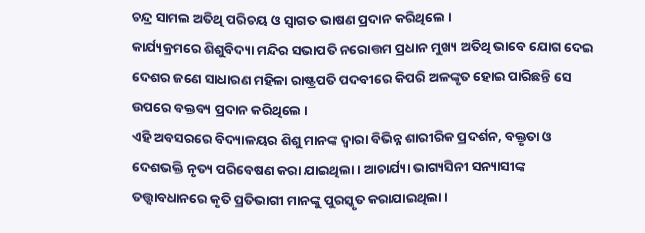ଚନ୍ଦ୍ର ସାମଲ ଅତିଥି ପରିଚୟ ଓ ସ୍ୱାଗତ ଭାଷଣ ପ୍ରଦାନ କରିଥିଲେ ।
କାର୍ଯ୍ୟକ୍ରମରେ ଶିଶୁବିଦ୍ୟା ମନ୍ଦିର ସଭାପତି ନରୋତ୍ତମ ପ୍ରଧାନ ମୁଖ୍ୟ ଅତିଥି ଭାବେ ଯୋଗ ଦେଇ ଦେଶର ଜଣେ ସାଧାରଣ ମହିଳା ରାଷ୍ଟ୍ରପତି ପଦବୀରେ କିପରି ଅଳଙ୍କୃତ ହୋଇ ପାରିଛନ୍ତି ସେ ଉପରେ ବକ୍ତବ୍ୟ ପ୍ରଦାନ କରିଥିଲେ ।
ଏହି ଅବସରରେ ବିଦ୍ୟାଳୟର ଶିଶୁ ମାନଙ୍କ ଦ୍ୱାରା ବିଭିନ୍ନ ଶାରୀରିକ ପ୍ରଦର୍ଶନ, ବକ୍ତୃତା ଓ ଦେଶଭକ୍ତି ନୃତ୍ୟ ପରିବେଷଣ କରା ଯାଇଥିଲା । ଆଚାର୍ଯ୍ୟା ଭାଗ୍ୟସିନୀ ସନ୍ୟାସୀଙ୍କ ତତ୍ତ୍ୱାବଧାନରେ କୃତି ପ୍ରତିଭାଗୀ ମାନଙ୍କୁ ପୁରସ୍କୃତ କରାଯାଇଥିଲା ।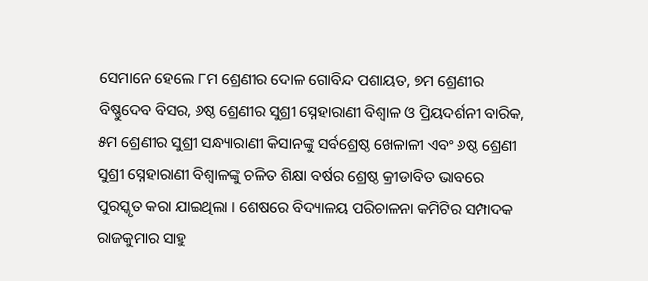ସେମାନେ ହେଲେ ୮ମ ଶ୍ରେଣୀର ଦୋଳ ଗୋବିନ୍ଦ ପଶାୟତ, ୭ମ ଶ୍ରେଣୀର ବିଷ୍ଣୁଦେବ ବିସର, ୬ଷ୍ଠ ଶ୍ରେଣୀର ସୁଶ୍ରୀ ସ୍ନେହାରାଣୀ ବିଶ୍ୱାଳ ଓ ପ୍ରିୟଦର୍ଶନୀ ବାରିକ, ୫ମ ଶ୍ରେଣୀର ସୁଶ୍ରୀ ସନ୍ଧ୍ୟାରାଣୀ କିସାନଙ୍କୁ ସର୍ବଶ୍ରେଷ୍ଠ ଖେଳାଳୀ ଏବଂ ୬ଷ୍ଠ ଶ୍ରେଣୀ ସୁଶ୍ରୀ ସ୍ନେହାରାଣୀ ବିଶ୍ବାଳଙ୍କୁ ଚଳିତ ଶିକ୍ଷା ବର୍ଷର ଶ୍ରେଷ୍ଠ କ୍ରୀଡାବିତ ଭାବରେ ପୁରସ୍କୃତ କରା ଯାଇଥିଲା । ଶେଷରେ ବିଦ୍ୟାଳୟ ପରିଚାଳନା କମିଟିର ସମ୍ପାଦକ ରାଜକୁମାର ସାହୁ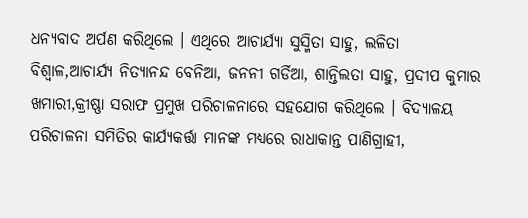ଧନ୍ୟବାଦ ଅର୍ପଣ କରିଥିଲେ । ଏଥିରେ ଆଚାର୍ଯ୍ୟା ସୁସ୍ମିତା ସାହୁ, ଲଳିତା ବିଶ୍ବାଳ,ଆଚାର୍ଯ୍ୟ ନିତ୍ୟାନନ୍ଦ ବେନିଆ, ଜନନୀ ଗର୍ଡିଆ, ଶାନ୍ତିଲତା ସାହୁ, ପ୍ରଦୀପ କୁମାର ଖମାରୀ,କ୍ରୀଷ୍ଣା ସରାଫ ପ୍ରମୁଖ ପରିଚାଳନାରେ ସହଯୋଗ କରିଥିଲେ । ବିଦ୍ୟାଳୟ ପରିଚାଳନା ସମିତିର କାର୍ଯ୍ୟକର୍ତ୍ତା ମାନଙ୍କ ମଧ୍ୟରେ ରାଧାକାନ୍ତ ପାଣିଗ୍ରାହୀ,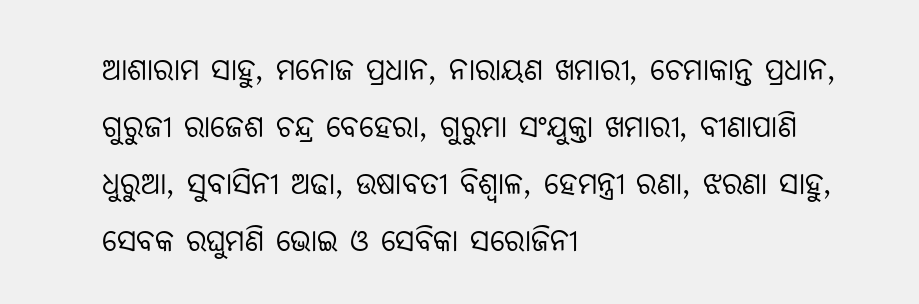ଆଶାରାମ ସାହୁ, ମନୋଜ ପ୍ରଧାନ, ନାରାୟଣ ଖମାରୀ, ଚେମାକାନ୍ତ ପ୍ରଧାନ, ଗୁରୁଜୀ ରାଜେଶ ଚନ୍ଦ୍ର ବେହେରା, ଗୁରୁମା ସଂଯୁକ୍ତା ଖମାରୀ, ବୀଣାପାଣି ଧୁରୁଆ, ସୁବାସିନୀ ଅଢା, ଉଷାବତୀ ବିଶ୍ଵାଳ, ହେମନ୍ତ୍ରୀ ରଣା, ଝରଣା ସାହୁ, ସେବକ ରଘୁମଣି ଭୋଇ ଓ ସେବିକା ସରୋଜିନୀ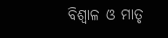ବିଶ୍ଵାଳ ଓ ମାତୃ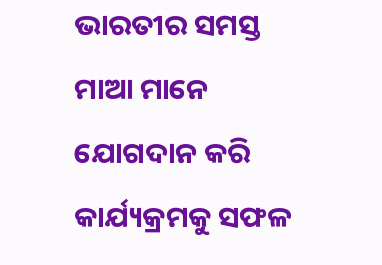ଭାରତୀର ସମସ୍ତ ମାଆ ମାନେ ଯୋଗଦାନ କରି କାର୍ଯ୍ୟକ୍ରମକୁ ସଫଳ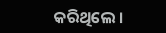କରିଥିଲେ ।